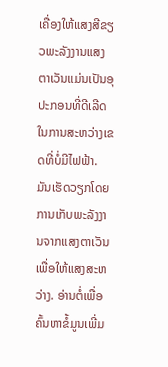ເຄື່ອງໃຫ້ແສງສີຂຽວພະລັງງານແສງຕາເວັນແມ່ນເປັນອຸປະກອນທີ່ດີເລີດໃນການສະຫວ່າງເຂດທີ່ບໍ່ມີໄຟຟ້າ. ມັນເຮັດວຽກໂດຍການເກັບພະລັງງານຈາກແສງຕາເວັນເພື່ອໃຫ້ແສງສະຫວ່າງ. ອ່ານຕໍ່ເພື່ອຄົ້ນຫາຂໍ້ມູນເພີ່ມ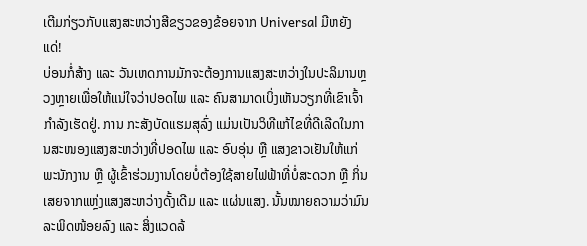ເຕີມກ່ຽວກັບແສງສະຫວ່າງສີຂຽວຂອງຂ້ອຍຈາກ Universal ມີຫຍັງແດ່!
ບ່ອນກໍ່ສ້າງ ແລະ ວັນເຫດການມັກຈະຕ້ອງການແສງສະຫວ່າງໃນປະລິມານຫຼວງຫຼາຍເພື່ອໃຫ້ແນ່ໃຈວ່າປອດໄພ ແລະ ຄົນສາມາດເບິ່ງເຫັນວຽກທີ່ເຂົາເຈົ້າກໍາລັງເຮັດຢູ່. ການ ກະສັງບັດແຮມສຸລົ່ງ ແມ່ນເປັນວິທີແກ້ໄຂທີ່ດີເລີດໃນການສະໜອງແສງສະຫວ່າງທີ່ປອດໄພ ແລະ ອົບອຸ່ນ ຫຼື ແສງຂາວເຢັນໃຫ້ແກ່ພະນັກງານ ຫຼື ຜູ້ເຂົ້າຮ່ວມງານໂດຍບໍ່ຕ້ອງໃຊ້ສາຍໄຟຟ້າທີ່ບໍ່ສະດວກ ຫຼື ກິ່ນເສຍຈາກແຫຼ່ງແສງສະຫວ່າງດັ້ງເດີມ ແລະ ແຜ່ນແສງ. ນັ້ນໝາຍຄວາມວ່າມົນລະພິດໜ້ອຍລົງ ແລະ ສິ່ງແວດລ້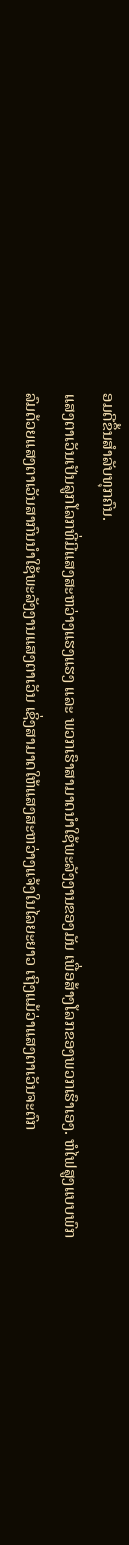ອມດີຂຶ້ນສໍາລັບທຸກຄົນ.
ແສງຕາເວັນເປັນລູກໂລກທີ່ມີແສງສະຫວ່າງແຮງແຮງ ແລະ ພວກເຮົາສາມາດນຳໃຊ້ພະລັງງານຂອງມັນ ເພື່ອສ້າງໂລກຂອງພວກເຮົາເອງ. ຫໍໄຟສູງແບບພົກລົມດ້ວຍແສງຕາເວັນສາກົນນຳໃຊ້ພະລັງງານແສງຕາເວັນ ເຊິ່ງສາມາດໃຫ້ແສງສະຫວ່າງແຈ້ງໃນໄລຍະຍາວ ເຖິງແມ້ວ່າແສງຕາເວັນຈະຕົກ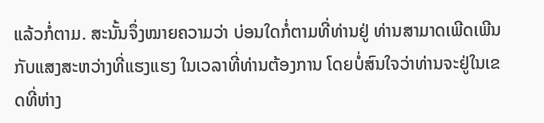ແລ້ວກໍ່ຕາມ. ສະນັ້ນຈຶ່ງໝາຍຄວາມວ່າ ບ່ອນໃດກໍ່ຕາມທີ່ທ່ານຢູ່ ທ່ານສາມາດເພີດເພີນກັບແສງສະຫວ່າງທີ່ແຮງແຮງ ໃນເວລາທີ່ທ່ານຕ້ອງການ ໂດຍບໍ່ສົນໃຈວ່າທ່ານຈະຢູ່ໃນເຂດທີ່ຫ່າງ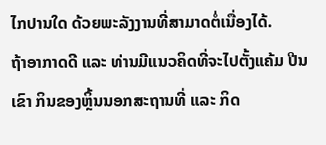ໄກປານໃດ ດ້ວຍພະລັງງານທີ່ສາມາດຕໍ່ເນື່ອງໄດ້.
ຖ້າອາກາດດີ ແລະ ທ່ານມີແນວຄິດທີ່ຈະໄປຕັ້ງແຄ້ມ ປີນເຂົາ ກິນຂອງຫຼິ້ນນອກສະຖານທີ່ ແລະ ກິດ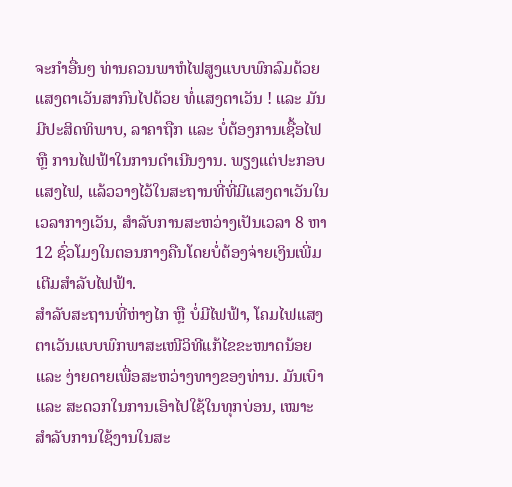ຈະກຳອື່ນໆ ທ່ານຄວນພາຫໍໄຟສູງແບບພົກລົມດ້ວຍແສງຕາເວັນສາກົນໄປດ້ວຍ ທໍ່ແສງຕາເວັນ ! ແລະ ມັນມີປະສິດທິພາບ, ລາຄາຖືກ ແລະ ບໍ່ຕ້ອງການເຊື້ອໄຟ ຫຼື ການໄຟຟ້າໃນການດຳເນີນງານ. ພຽງແຕ່ປະກອບແສງໄຟ, ແລ້ວວາງໄວ້ໃນສະຖານທີ່ທີ່ມີແສງຕາເວັນໃນເວລາກາງເວັນ, ສຳລັບການສະຫວ່າງເປັນເວລາ 8 ຫາ 12 ຊົ່ວໂມງໃນຕອນກາງຄືນໂດຍບໍ່ຕ້ອງຈ່າຍເງິນເພີ່ມເຕີມສຳລັບໄຟຟ້າ.
ສຳລັບສະຖານທີ່ຫ່າງໄກ ຫຼື ບໍ່ມີໄຟຟ້າ, ໂຄມໄຟແສງຕາເວັນແບບພົກພາສະເໜີວິທີແກ້ໄຂຂະໜາດນ້ອຍ ແລະ ງ່າຍດາຍເພື່ອສະຫວ່າງທາງຂອງທ່ານ. ມັນເບົາ ແລະ ສະດວກໃນການເອົາໄປໃຊ້ໃນທຸກບ່ອນ, ເໝາະສຳລັບການໃຊ້ງານໃນສະ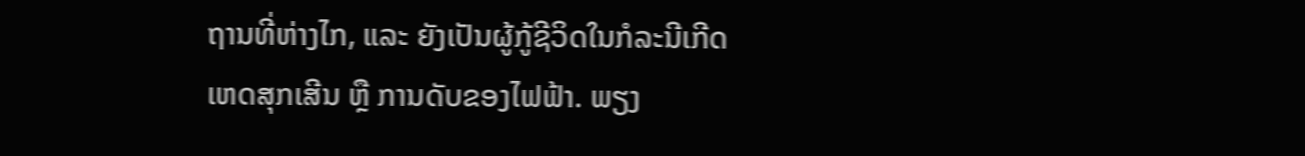ຖານທີ່ຫ່າງໄກ, ແລະ ຍັງເປັນຜູ້ກູ້ຊີວິດໃນກໍລະນີເກີດເຫດສຸກເສີນ ຫຼື ການດັບຂອງໄຟຟ້າ. ພຽງ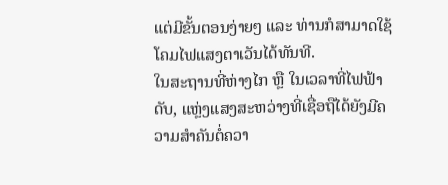ແຕ່ມີຂັ້ນຕອນງ່າຍໆ ແລະ ທ່ານກໍສາມາດໃຊ້ໂຄມໄຟແສງຕາເວັນໄດ້ທັນທີ.
ໃນສະຖານທີ່ຫ່າງໄກ ຫຼື ໃນເວລາທີ່ໄຟຟ້າດັບ, ແຫຼ່ງແສງສະຫວ່າງທີ່ເຊື່ອຖືໄດ້ຍັງມີຄວາມສຳຄັນຕໍ່ຄວາ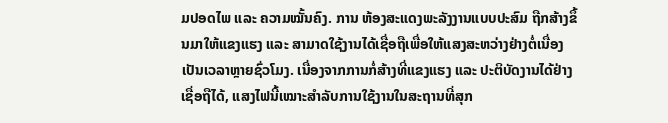ມປອດໄພ ແລະ ຄວາມໝັ້ນຄົງ. ການ ຫ້ອງສະແດງພະລັງງານແບບປະສົມ ຖືກສ້າງຂຶ້ນມາໃຫ້ແຂງແຮງ ແລະ ສາມາດໃຊ້ງານໄດ້ເຊື່ອຖືເພື່ອໃຫ້ແສງສະຫວ່າງຢ່າງຕໍ່ເນື່ອງເປັນເວລາຫຼາຍຊົ່ວໂມງ. ເນື່ອງຈາກການກໍ່ສ້າງທີ່ແຂງແຮງ ແລະ ປະຕິບັດງານໄດ້ຢ່າງເຊື່ອຖືໄດ້, ແສງໄຟນີ້ເໝາະສຳລັບການໃຊ້ງານໃນສະຖານທີ່ສຸກ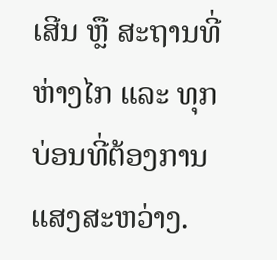ເສີນ ຫຼື ສະຖານທີ່ຫ່າງໄກ ແລະ ທຸກບ່ອນທີ່ຕ້ອງການແສງສະຫວ່າງ.